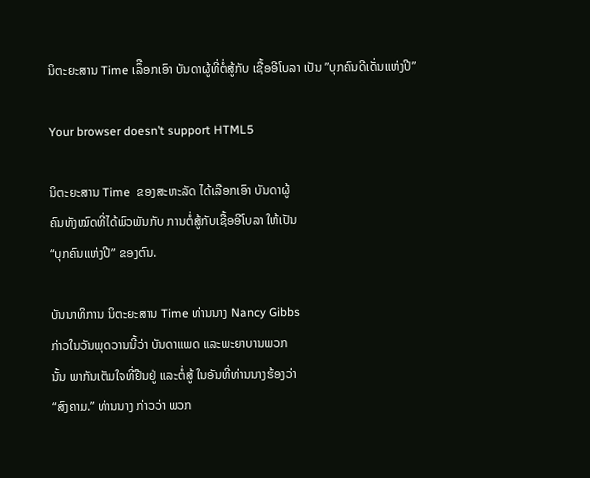ນິຕະຍະສານ Time ເລຶືອກເອົາ ບັນດາຜູ້ທີ່ຕໍ່ສູ້ກັບ ເຊື້ອອີໂບລາ ເປັນ ”ບຸກຄົນດີເດັ່ນແຫ່ງປີ”

Your browser doesn’t support HTML5

ນິຕະຍະສານ Time  ຂອງສະຫະລັດ ໄດ້ເລືອກເອົາ ບັນດາຜູ້
ຄົນທັງໝົດທີ່ໄດ້ພົວພັນກັບ ການຕໍ່ສູ້ກັບເຊື້ອອີໂບລາ ໃຫ້ເປັນ
“ບຸກຄົນແຫ່ງປີ” ຂອງຕົນ.

ບັນນາທິການ ນິຕະຍະສານ Time ທ່ານນາງ Nancy Gibbs
ກ່າວໃນວັນພຸດວານນີ້ວ່າ ບັນດາແພດ ແລະພະຍາບານພວກ
ນັ້ນ ພາກັນເຕັມໃຈທີ່ຢືນຢູ່ ແລະຕໍ່ສູ້ ໃນອັນທີ່ທ່ານນາງຮ້ອງວ່າ
“ສົງຄາມ.” ທ່ານນາງ ກ່າວວ່າ ພວກ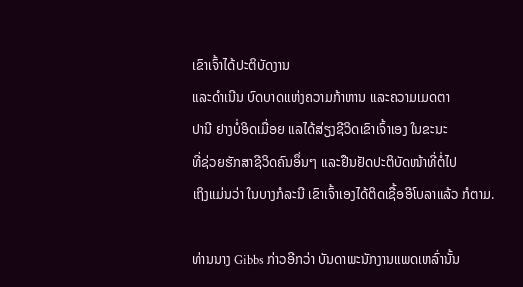ເຂົາເຈົ້າໄດ້ປະຕິບັດງານ
ແລະດຳເນີນ ບົດບາດແຫ່ງຄວາມກ້າຫານ ແລະຄວາມເມດຕາ
ປານີ ຢາງບໍ່ອິດເມື່ອຍ ແລໄດ້ສ່ຽງຊີວິດເຂົາເຈົ້າເອງ ໃນຂະນະ
ທີ່ຊ່ວຍຮັກສາຊີວິດຄົນອຶ່ນໆ ແລະຢືນຢັດປະຕິບັດໜ້າທີ່ຕໍ່ໄປ
ເຖິງແມ່ນວ່າ ໃນບາງກໍລະນີ ເຂົາເຈົ້າເອງໄດ້ຕິດເຊື້ອອີໂບລາແລ້ວ ກໍຕາມ.

ທ່ານນາງ Gibbs ກ່າວອີກວ່າ ບັນດາພະນັກງານແພດເຫລົ່ານັ້ນ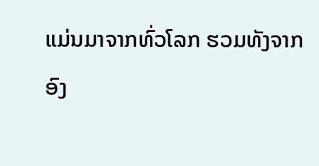ແມ່ນມາຈາກທົ່ວໂລກ ຮວມທັງຈາກ ອົງ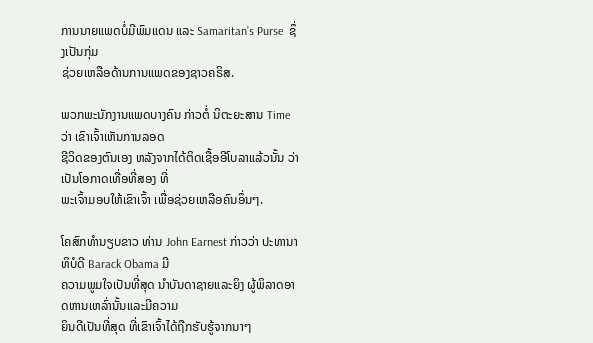ການນາຍແພດບໍ່ມີພົມແດນ ແລະ Samaritan’s Purse  ຊຶ່ງເປັນກຸ່ມ
ຊ່ວຍເຫລືອດ້ານການແພດຂອງຊາວຄຣິສ.

ພວກພະນັກງານແພດບາງຄົນ ກ່າວຕໍ່ ນິຕະຍະສານ Time ວ່າ ເຂົາເຈົ້າເຫັນການລອດ
ຊີວິດຂອງຕົນເອງ ຫລັງຈາກໄດ້ຕິດເຊື້ອອີໂບລາແລ້ວນັ້ນ ວ່າເປັນໂອກາດເທື່ອທີ່ສອງ ທີ່
ພະເຈົ້າມອບໃຫ້ເຂົາເຈົ້າ ເພື່ອຊ່ວຍເຫລືອຄົນອຶ່ນໆ.

ໂຄສົກທຳນຽບຂາວ ທ່ານ John Earnest ກ່າວວ່າ ປະທານາທິບໍດີ Barack Obama ມີ
ຄວາມພູມໃຈເປັນທີ່ສຸດ ນຳບັນດາຊາຍແລະຍິງ ຜູ້ພິລາດອາດຫານເຫລົ່ານັ້ນແລະມີຄວາມ
ຍິນດີເປັນທີ່ສຸດ ທີ່ເຂົາເຈົ້າໄດ້ຖືກຮັບຮູ້ຈາກນາໆ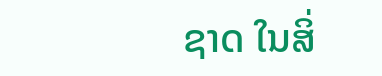ຊາດ ໃນສິ່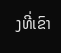ງທີ່ເຂົາ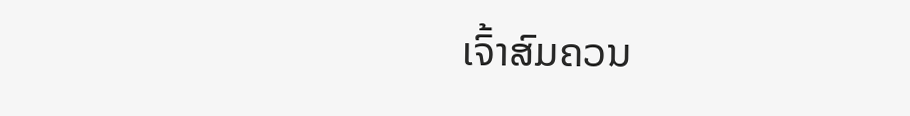ເຈົ້າສົມຄວນ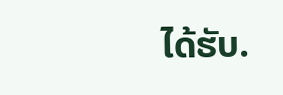ໄດ້ຮັບ.